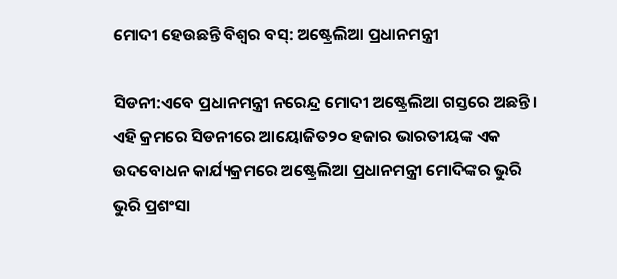ମୋଦୀ ହେଉଛନ୍ତି ବିଶ୍ୱର ବସ୍: ଅଷ୍ଟ୍ରେଲିଆ ପ୍ରଧାନମନ୍ତ୍ରୀ

ସିଡନୀ:ଏବେ ପ୍ରଧାନମନ୍ତ୍ରୀ ନରେନ୍ଦ୍ର ମୋଦୀ ଅଷ୍ଟ୍ରେଲିଆ ଗସ୍ତରେ ଅଛନ୍ତି । ଏହି କ୍ରମରେ ସିଡନୀରେ ଆୟୋଜିତ୨୦ ହଜାର ଭାରତୀୟଙ୍କ ଏକ ଉଦବୋଧନ କାର୍ଯ୍ୟକ୍ରମରେ ଅଷ୍ଟ୍ରେଲିଆ ପ୍ରଧାନମନ୍ତ୍ରୀ ମୋଦିଙ୍କର ଭୁରି ଭୁରି ପ୍ରଶଂସା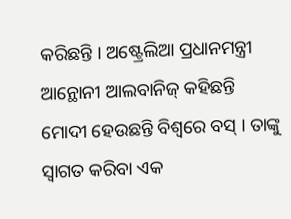କରିଛନ୍ତି । ଅଷ୍ଟ୍ରେଲିଆ ପ୍ରଧାନମନ୍ତ୍ରୀ ଆନ୍ଥୋନୀ ଆଲବାନିଜ୍ କହିଛନ୍ତି ମୋଦୀ ହେଉଛନ୍ତି ବିଶ୍ୱରେ ବସ୍ । ତାଙ୍କୁ ସ୍ୱାଗତ କରିବା ଏକ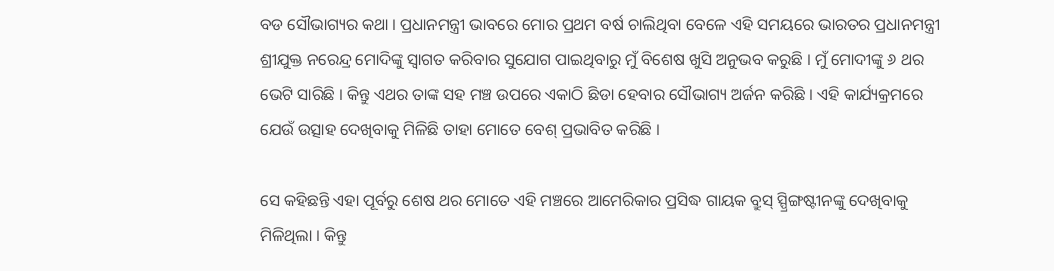ବଡ ସୌଭାଗ୍ୟର କଥା । ପ୍ରଧାନମନ୍ତ୍ରୀ ଭାବରେ ମୋର ପ୍ରଥମ ବର୍ଷ ଚାଲିଥିବା ବେଳେ ଏହି ସମୟରେ ଭାରତର ପ୍ରଧାନମନ୍ତ୍ରୀ ଶ୍ରୀଯୁକ୍ତ ନରେନ୍ଦ୍ର ମୋଦିଙ୍କୁ ସ୍ୱାଗତ କରିବାର ସୁଯୋଗ ପାଇଥିବାରୁ ମୁଁ ବିଶେଷ ଖୁସି ଅନୁଭବ କରୁଛି । ମୁଁ ମୋଦୀଙ୍କୁ ୬ ଥର ଭେଟି ସାରିଛି । କିନ୍ତୁ ଏଥର ତାଙ୍କ ସହ ମଞ୍ଚ ଉପରେ ଏକାଠି ଛିଡା ହେବାର ସୌଭାଗ୍ୟ ଅର୍ଜନ କରିଛି । ଏହି କାର୍ଯ୍ୟକ୍ରମରେ ଯେଉଁ ଉତ୍ସାହ ଦେଖିବାକୁ ମିଳିଛି ତାହା ମୋତେ ବେଶ୍ ପ୍ରଭାବିତ କରିଛି ।

ସେ କହିଛନ୍ତି ଏହା ପୂର୍ବରୁ ଶେଷ ଥର ମୋତେ ଏହି ମଞ୍ଚରେ ଆମେରିକାର ପ୍ରସିଦ୍ଧ ଗାୟକ ବ୍ରୁସ୍ ସ୍ପ୍ରିଙ୍ଗଷ୍ଟୀନଙ୍କୁ ଦେଖିବାକୁ ମିଳିଥିଲା । କିନ୍ତୁ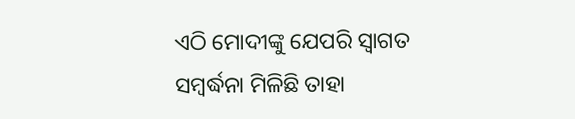ଏଠି ମୋଦୀଙ୍କୁ ଯେପରି ସ୍ୱାଗତ ସମ୍ବର୍ଦ୍ଧନା ମିଳିଛି ତାହା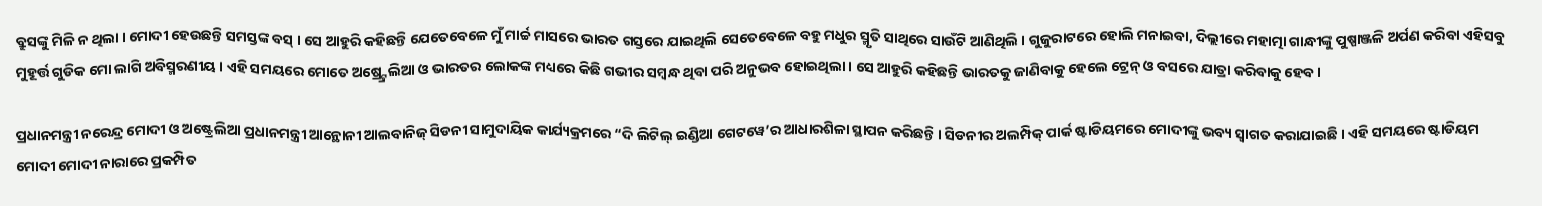ବ୍ରୁସଙ୍କୁ ମିଳି ନ ଥିଲା । ମୋଦୀ ହେଉଛନ୍ତି ସମସ୍ତଙ୍କ ବସ୍ । ସେ ଆହୁରି କହିଛନ୍ତି ଯେତେବେଳେ ମୁଁ ମାର୍ଚ୍ଚ ମାସରେ ଭାରତ ଗସ୍ତରେ ଯାଇଥିଲି ସେତେବେଳେ ବହୁ ମଧୁର ସ୍ମୃତି ସାଥିରେ ସାଉଁଟି ଆଣିଥିଲି । ଗୁଜୁରାଟରେ ହୋଲି ମନାଇବା, ଦିଲ୍ଲୀରେ ମହାତ୍ମା ଗାନ୍ଧୀଙ୍କୁ ପୁଷ୍ପାଞ୍ଜଳି ଅର୍ପଣ କରିବା ଏହିସବୁ ମୁହୂର୍ତ୍ତ ଗୁଡିକ ମୋ ଲାଗି ଅବିସ୍ମରଣୀୟ । ଏହି ସମୟରେ ମୋତେ ଅଷ୍ର୍ଟ୍ରେଲିଆ ଓ ଭାରତର ଲୋକଙ୍କ ମଧ୍ୟରେ କିଛି ଗଭୀର ସମ୍ବନ୍ଧ ଥିବା ପରି ଅନୁଭବ ହୋଇଥିଲା । ସେ ଆହୁରି କହିଛନ୍ତି ଭାରତକୁ ଜାଣିବାକୁ ହେଲେ ଟ୍ରେନ୍ ଓ ବସରେ ଯାତ୍ରା କରିବାକୁ ହେବ ।

ପ୍ରଧାନମନ୍ତ୍ରୀ ନରେନ୍ଦ୍ର ମୋଦୀ ଓ ଅଷ୍ଟ୍ରେଲିଆ ପ୍ରଧାନମନ୍ତ୍ରୀ ଆନ୍ଥୋନୀ ଆଲବାନିଜ୍ ସିଡନୀ ସାମୁଦାୟିକ କାର୍ଯ୍ୟକ୍ରମରେ “ଦି ଲିଟିଲ୍ ଇଣ୍ଡିଆ ଗେଟୱେ’ର ଆଧାରଶିଳା ସ୍ଥାପନ କରିଛନ୍ତି । ସିଡନୀର ଅଲମ୍ପିକ୍ ପାର୍କ ଷ୍ଟାଡିୟମରେ ମୋଦୀଙ୍କୁ ଭବ୍ୟ ସ୍ୱାଗତ କରାଯାଇଛି । ଏହି ସମୟରେ ଷ୍ଟାଡିୟମ ମୋଦୀ ମୋଦୀ ନାରାରେ ପ୍ରକମ୍ପିତ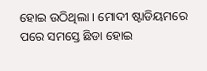ହୋଇ ଉଠିଥିଲା । ମୋଦୀ ଷ୍ଟାଡିୟମରେ ପରେ ସମସ୍ତେ ଛିଡା ହୋଇ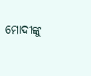ମୋଦୀଙ୍କୁ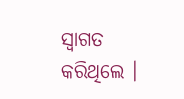ସ୍ୱାଗତ କରିଥିଲେ ।